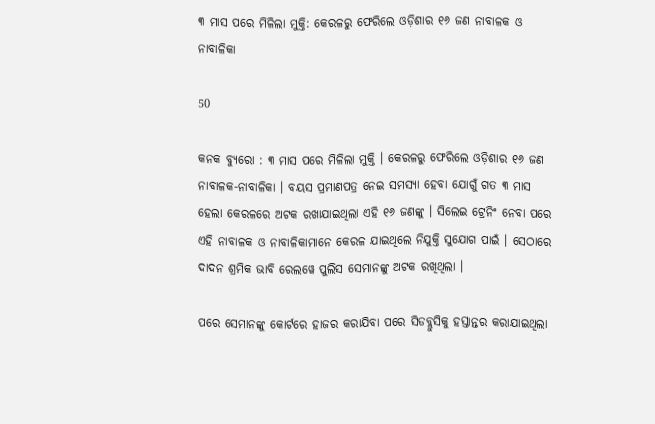୩ ମାସ ପରେ ମିଳିଲା ମୁକ୍ତି: କେରଳରୁ ଫେରିଲେ ଓଡ଼ିଶାର ୧୬ ଜଣ ନାବାଳକ ଓ ନାବାଳିକା

50

କନକ ବ୍ୟୁରୋ : ୩ ମାସ ପରେ ମିଳିଲା ମୁକ୍ତି । କେରଳରୁ ଫେରିଲେ ଓଡ଼ିଶାର ୧୬ ଜଣ ନାବାଳକ-ନାବାଳିକା । ବୟସ ପ୍ରମାଣପତ୍ର ନେଇ ସମସ୍ୟା ହେବା ଯୋଗୁଁ ଗତ ୩ ମାସ ହେଲା କେରଳରେ ଅଟକ ରଖାଯାଇଥିଲା ଏହି ୧୬ ଜଣଙ୍କୁ । ସିଲେଇ ଟ୍ରେନିଂ ନେବା ପରେ ଏହି ନାବାଳକ ଓ ନାବାଳିକାମାନେ କେରଳ ଯାଇଥିଲେ ନିଯୁକ୍ତି ସୁଯୋଗ ପାଇଁ । ସେଠାରେ ଦାଦନ ଶ୍ରମିକ ଭାବି ରେଲୱେ ପୁଲିସ ସେମାନଙ୍କୁ ଅଟକ ରଖିଥିଲା ।

ପରେ ସେମାନଙ୍କୁ କୋର୍ଟରେ ହାଜର କରାଯିବା ପରେ ସିଡବ୍ଲୁସିକୁ ହସ୍ତାନ୍ତର କରାଯାଇଥିଲା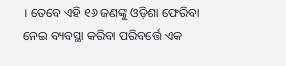। ତେବେ ଏହି ୧୬ ଜଣଙ୍କୁ ଓଡ଼ିଶା ଫେରିବା ନେଇ ବ୍ୟବସ୍ଥା କରିବା ପରିବର୍ତ୍ତେ ଏକ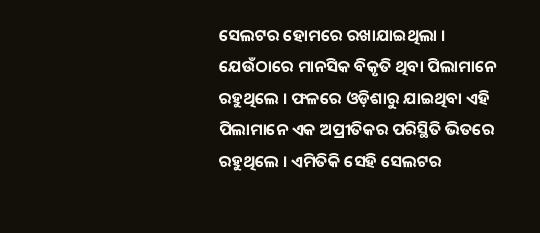ସେଲଟର ହୋମରେ ରଖାଯାଇଥିଲା । ଯେଉଁଠାରେ ମାନସିକ ବିକୃତି ଥିବା ପିଲାମାନେ ରହୁଥିଲେ । ଫଳରେ ଓଡ଼ିଶାରୁ ଯାଇଥିବା ଏହି ପିଲାମାନେ ଏକ ଅପ୍ରୀତିକର ପରିସ୍ଥିତି ଭିତରେ ରହୁଥିଲେ । ଏମିତିକି ସେହି ସେଲଟର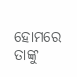ହୋମରେ ତାଙ୍କୁ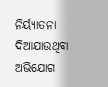ନିର୍ୟ୍ୟାତନା ଦିଆଯାଉଥିବା ଅଭିଯୋଗ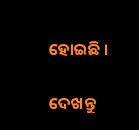ହୋଇଛି ।

ଦେଖନ୍ତୁ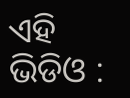ଏହି ଭିଡିଓ :